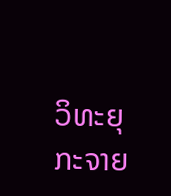ວິທະຍຸກະຈາຍ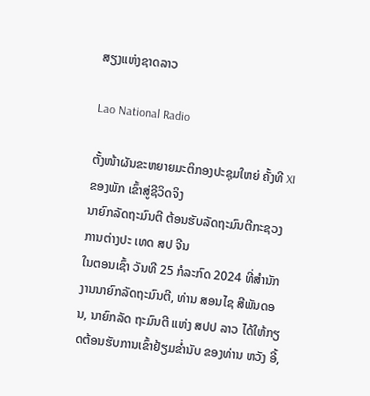ສຽງແຫ່ງຊາດລາວ

Lao National Radio

ຕັ້ງໜ້າຜັນຂະຫຍາຍມະຕິກອງປະຊຸມໃຫຍ່ ຄັ້ງທີ XI ຂອງພັກ ເຂົ້າສູ່ຊີວິດຈິງ
ນາຍົກລັດຖະມົນຕີ ຕ້ອນຮັບລັດຖະມົນຕີກະຊວງການຕ່າງປະ ເທດ ສປ ຈີນ
ໃນຕອນເຊົ້າ ວັນທີ 25 ກໍລະກົດ 2024 ທີ່ສຳນັກງານນາຍົກລັດຖະມົນຕີ, ທ່ານ ສອນໄຊ ສີພັນດອນ, ນາຍົກລັດ ຖະມົນຕີ ແຫ່ງ ສປປ ລາວ ໄດ້ໃຫ້ກຽດຕ້ອນຮັບການເຂົ້າຢ້ຽມຂໍ່ານັບ ຂອງທ່ານ ຫວັງ ອີ້,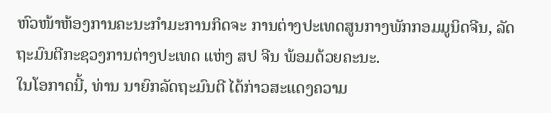ຫົວໜ້າຫ້ອງການຄະນະກໍາມະການກິດຈະ ການຕ່າງປະເທດສູນກາງພັກກອມມູນິດຈີນ, ລັດຖະມົນຕີກະຊວງການຕ່າງປະເທດ ແຫ່ງ ສປ ຈີນ ພ້ອມດ້ວຍຄະນະ.
ໃນໂອກາດນີ້, ທ່ານ ນາຍົກລັດຖະມົນຕີ ໄດ້ກ່າວສະແດງຄວາມ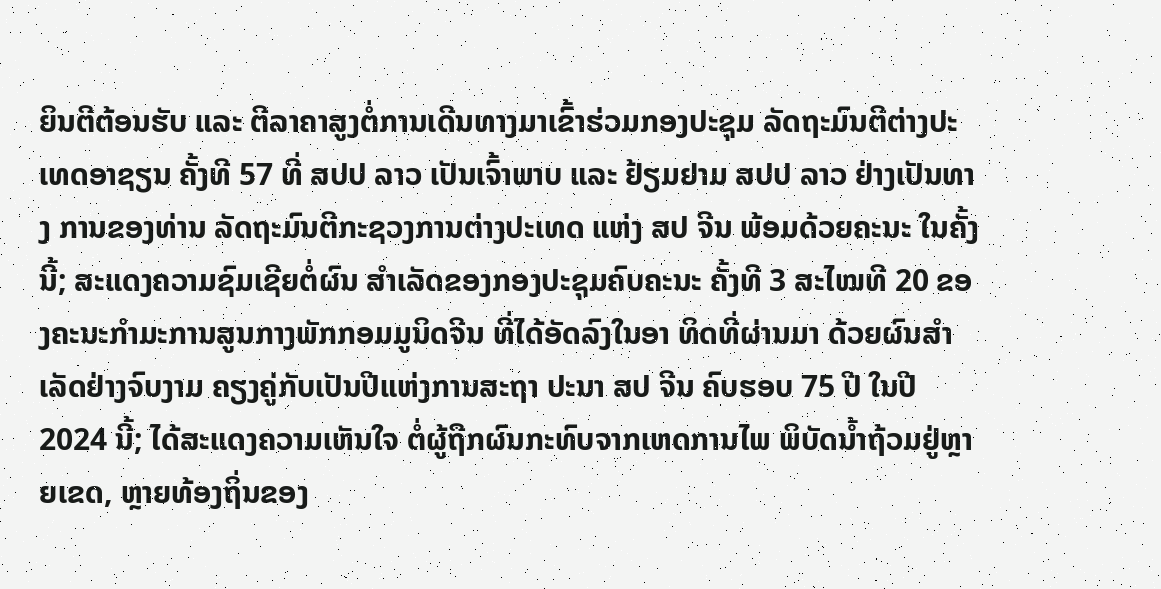ຍິນຕີຕ້ອນຮັບ ແລະ ຕີລາຄາສູງຕໍ່ການເດີນທາງມາເຂົ້າຮ່ວມກອງປະຊຸມ ລັດຖະມົນຕີຕ່າງປະເທດອາຊຽນ ຄັ້ງທີ 57 ທີ່ ສປປ ລາວ ເປັນເຈົ້າພາບ ແລະ ຢ້ຽມຢາມ ສປປ ລາວ ຢ່າງເປັນທາງ ການຂອງທ່ານ ລັດຖະມົນຕີກະຊວງການຕ່າງປະເທດ ແຫ່ງ ສປ ຈີນ ພ້ອມດ້ວຍຄະນະ ໃນຄັ້ງນີ້; ສະແດງຄວາມຊົມເຊີຍຕໍ່ຜົນ ສຳເລັດຂອງກອງປະຊຸມຄົບຄະນະ ຄັ້ງທີ 3 ສະໄໝທີ 20 ຂອງຄະນະກໍາມະການສູນກາງພັກກອມມູນິດຈີນ ທີ່ໄດ້ອັດລົງໃນອາ ທິດທີ່ຜ່ານມາ ດ້ວຍຜົນສໍາເລັດຢ່າງຈົບງາມ ຄຽງຄູ່ກັບເປັນປີແຫ່ງການສະຖາ ປະນາ ສປ ຈີນ ຄົບຮອບ 75 ປີ ໃນປີ 2024 ນີ້; ໄດ້ສະແດງຄວາມເຫັນໃຈ ຕໍ່ຜູ້ຖືກຜົນກະທົບຈາກເຫດການໄພ ພິບັດນໍ້າຖ້ວມຢູ່ຫຼາຍເຂດ, ຫຼາຍທ້ອງຖິ່ນຂອງ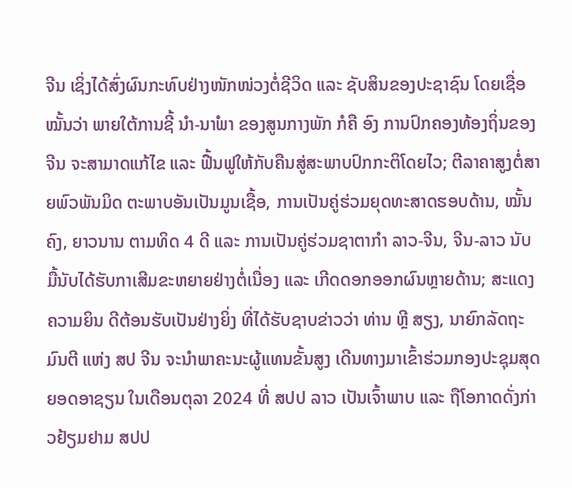ຈີນ ເຊິ່ງໄດ້ສົ່ງຜົນກະທົບຢ່າງໜັກໜ່ວງຕໍ່ຊີວິດ ແລະ ຊັບສິນຂອງປະຊາຊົນ ໂດຍເຊື່ອໝັ້ນວ່າ ພາຍໃຕ້ການຊີ້ ນໍາ-ນາໍພາ ຂອງສູນກາງພັກ ກໍຄື ອົງ ການປົກຄອງທ້ອງຖິ່ນຂອງຈີນ ຈະສາມາດແກ້ໄຂ ແລະ ຟື້ນຟູໃຫ້ກັບຄືນສູ່ສະພາບປົກກະຕິໂດຍໄວ; ຕີລາຄາສູງຕໍ່ສາຍພົວພັນມິດ ຕະພາບອັນເປັນມູນເຊື້ອ, ການເປັນຄູ່ຮ່ວມຍຸດທະສາດຮອບດ້ານ, ໝັ້ນຄົງ, ຍາວນານ ຕາມທິດ 4 ດີ ແລະ ການເປັນຄູ່ຮ່ວມຊາຕາກໍາ ລາວ-ຈີນ, ຈີນ-ລາວ ນັບມື້ນັບໄດ້ຮັບກາເສີມຂະຫຍາຍຢ່າງຕໍ່ເນື່ອງ ແລະ ເກີດດອກອອກຜົນຫຼາຍດ້ານ; ສະແດງຄວາມຍິນ ດີຕ້ອນຮັບເປັນຢ່າງຍິ່ງ ທີ່ໄດ້ຮັບຊາບຂ່າວວ່າ ທ່ານ ຫຼີ ສຽງ, ນາຍົກລັດຖະ ມົນຕີ ແຫ່ງ ສປ ຈີນ ຈະນໍາພາຄະນະຜູ້ແທນຂັ້ນສູງ ເດີນທາງມາເຂົ້າຮ່ວມກອງປະຊຸມສຸດຍອດອາຊຽນ ໃນເດືອນຕຸລາ 2024 ທີ່ ສປປ ລາວ ເປັນເຈົ້າພາບ ແລະ ຖືໂອກາດດັ່ງກ່າວຢ້ຽມຢາມ ສປປ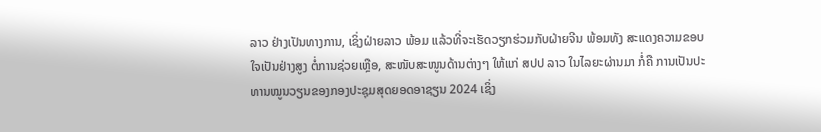ລາວ ຢ່າງເປັນທາງການ, ເຊິ່ງຝ່າຍລາວ ພ້ອມ ແລ້ວທີ່ຈະເຮັດວຽກຮ່ວມກັບຝ່າຍຈີນ ພ້ອມທັງ ສະແດງຄວາມຂອບໃຈເປັນຢ່າງສູງ ຕໍ່ການຊ່ວຍເຫຼືອ, ສະໜັບສະໜູນດ້ານຕ່າງໆ ໃຫ້ແກ່ ສປປ ລາວ ໃນໄລຍະຜ່ານມາ ກໍ່ຄື ການເປັນປະທານໝູນວຽນຂອງກອງປະຊຸມສຸດຍອດອາຊຽນ 2024 ເຊິ່ງ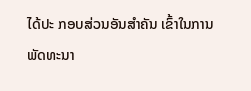ໄດ້ປະ ກອບສ່ວນອັນສໍາຄັນ ເຂົ້າໃນການພັດທະນາ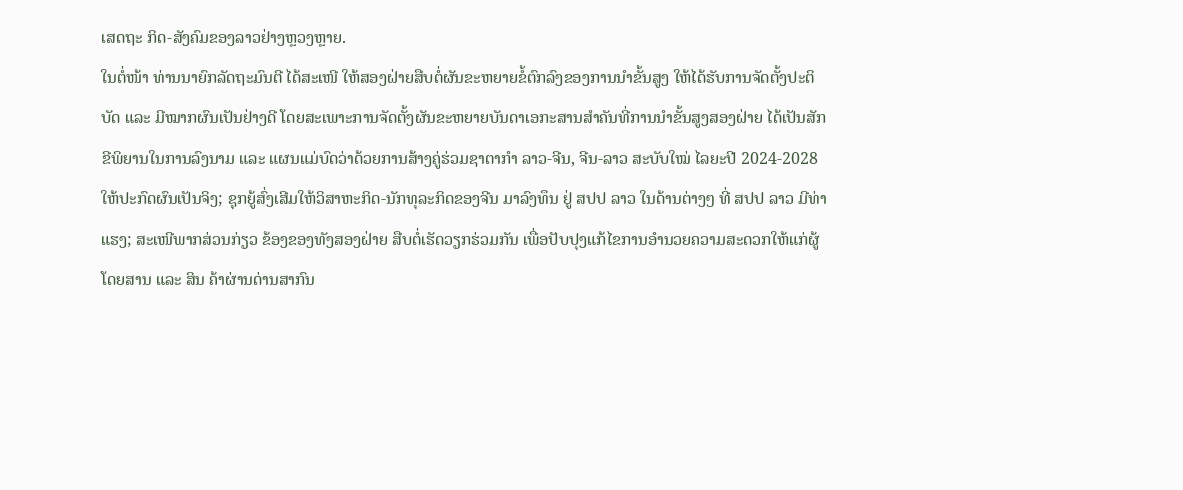ເສດຖະ ກິດ-ສັງຄົມຂອງລາວຢ່າງຫຼວງຫຼາຍ.
ໃນຕໍ່ໜ້າ ທ່ານນາຍົກລັດຖະມົນຕີ ໄດ້ສະເໜີ ໃຫ້ສອງຝ່າຍສືບຕໍ່ຜັນຂະຫຍາຍຂໍ້ຕົກລົງຂອງການນຳຂັ້ນສູງ ໃຫ້ໄດ້ຮັບການຈັດຕັ້ງປະຕິບັດ ແລະ ມີໝາກຜົນເປັນຢ່າງດີ ໂດຍສະເພາະການຈັດຕັ້ງຜັນຂະຫຍາຍບັນດາເອກະສານສຳຄັນທີ່ການນຳຂັ້ນສູງສອງຝ່າຍ ໄດ້ເປັນສັກຂີພິຍານໃນການລົງນາມ ແລະ ແຜນແມ່ບົດວ່າດ້ວຍການສ້າງຄູ່ຮ່ວມຊາຕາກໍາ ລາວ-ຈີນ, ຈີນ-ລາວ ສະບັບໃໝ່ ໄລຍະປີ 2024-2028 ໃຫ້ປະກົດຜົນເປັນຈິງ; ຊຸກຍູ້ສົ່ງເສີມໃຫ້ວິສາຫະກິດ-ນັກທຸລະກິດຂອງຈີນ ມາລົງທຶນ ຢູ່ ສປປ ລາວ ໃນດ້ານຕ່າງໆ ທີ່ ສປປ ລາວ ມີທ່າແຮງ; ສະເໜີພາກສ່ວນກ່ຽວ ຂ້ອງຂອງທັງສອງຝ່າຍ ສືບຕໍ່ເຮັດວຽກຮ່ວມກັນ ເພື່ອປັບປຸງແກ້ໄຂການອຳນວຍຄວາມສະດວກໃຫ້ແກ່ຜູ້ໂດຍສານ ແລະ ສິນ ຄ້າຜ່ານດ່ານສາກົນ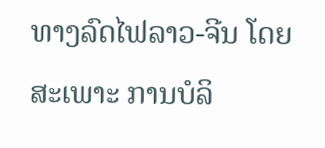ທາງລົດໄຟລາວ-ຈີນ ໂດຍສະເພາະ ການບໍລິ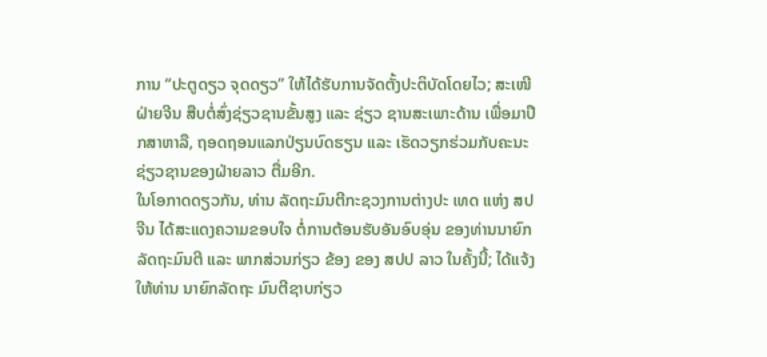ການ “ປະຕູດຽວ ຈຸດດຽວ” ໃຫ້ໄດ້ຮັບການຈັດຕັ້ງປະຕິບັດໂດຍໄວ; ສະເໜີຝ່າຍຈີນ ສືບຕໍ່ສົ່ງຊ່ຽວຊານຂັ້ນສູງ ແລະ ຊ່ຽວ ຊານສະເພາະດ້ານ ເພື່ອມາປຶກສາຫາລື, ຖອດຖອນແລກປ່ຽນບົດຮຽນ ແລະ ເຮັດວຽກຮ່ວມກັບຄະນະຊ່ຽວຊານຂອງຝ່າຍລາວ ຕື່ມອີກ.
ໃນໂອກາດດຽວກັນ, ທ່ານ ລັດຖະມົນຕີກະຊວງການຕ່າງປະ ເທດ ແຫ່ງ ສປ ຈີນ ໄດ້ສະແດງຄວາມຂອບໃຈ ຕໍ່ການຕ້ອນຮັບອັນອົບອຸ່ນ ຂອງທ່ານນາຍົກລັດຖະມົນຕີ ແລະ ພາກສ່ວນກ່ຽວ ຂ້ອງ ຂອງ ສປປ ລາວ ໃນຄັ້ງນີ້; ໄດ້ແຈ້ງໃຫ້ທ່ານ ນາຍົກລັດຖະ ມົນຕີຊາບກ່ຽວ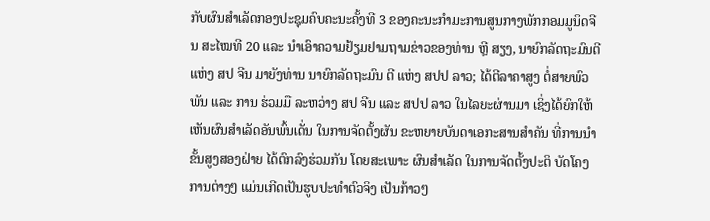ກັບຜົນສຳເລັດກອງປະຊຸມຄົບຄະນະຄັ້ງທີ 3 ຂອງຄະນະກຳມະການສູນກາງພັກກອມມູນິດຈີນ ສະໄໝທີ 20 ແລະ ນໍາເອົາຄວາມຢ້ຽມຢາມຖາມຂ່າວຂອງທ່ານ ຫຼີ ສຽງ, ນາຍົກລັດຖະມົນຕີ ແຫ່ງ ສປ ຈີນ ມາຍັງທ່ານ ນາຍົກລັດຖະມົນ ຕີ ແຫ່ງ ສປປ ລາວ; ໄດ້ຕີລາຄາສູງ ຕໍ່ສາຍພົວພັນ ແລະ ການ ຮ່ວມມື ລະຫວ່າງ ສປ ຈີນ ແລະ ສປປ ລາວ ໃນໄລຍະຜ່ານມາ ເຊິ່ງໄດ້ຍົກໃຫ້ເຫັນຜົນສຳເລັດອັນພົ້ນເດັ່ນ ໃນການຈັດຕັ້ງຜັນ ຂະຫຍາຍບັນດາເອກະສານສຳຄັນ ທີ່ການນຳຂັ້ນສູງສອງຝ່າຍ ໄດ້ຕົກລົງຮ່ວມກັນ ໂດຍສະເພາະ ຜົນສຳເລັດ ໃນການຈັດຕັ້ງປະຕິ ບັດໂຄງການຕ່າງໆ ແມ່ນເກີດເປັນຮູບປະທຳຕົວຈິງ ເປັນກ້າວໆ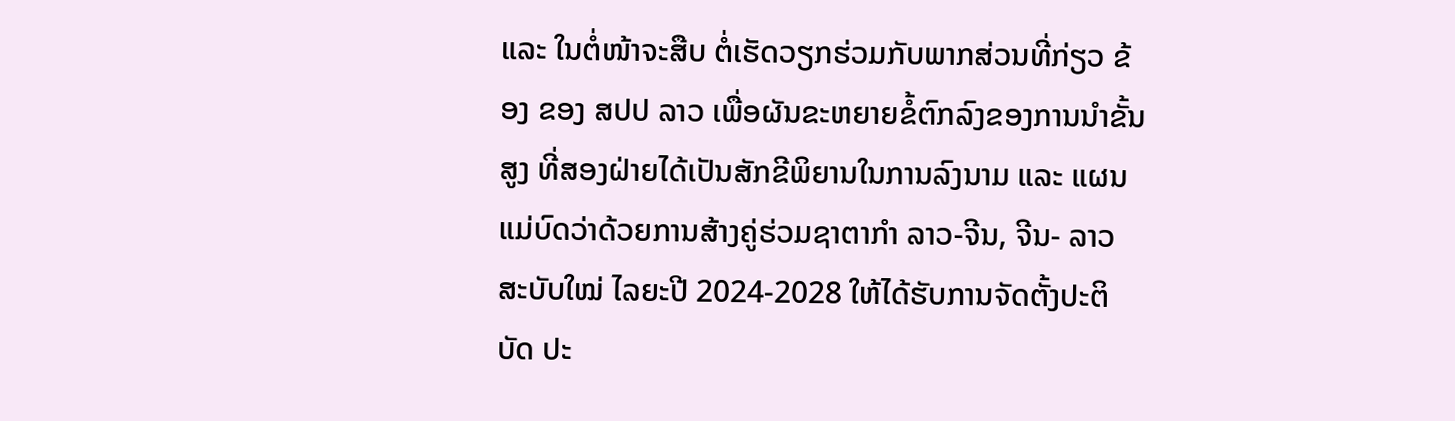ແລະ ໃນຕໍ່ໜ້າຈະສືບ ຕໍ່ເຮັດວຽກຮ່ວມກັບພາກສ່ວນທີ່ກ່ຽວ ຂ້ອງ ຂອງ ສປປ ລາວ ເພື່ອຜັນຂະຫຍາຍຂໍ້ຕົກລົງຂອງການນຳຂັ້ນສູງ ທີ່ສອງຝ່າຍໄດ້ເປັນສັກຂີພິຍານໃນການລົງນາມ ແລະ ແຜນແມ່ບົດວ່າດ້ວຍການສ້າງຄູ່ຮ່ວມຊາຕາກໍາ ລາວ-ຈີນ, ຈີນ- ລາວ ສະບັບໃໝ່ ໄລຍະປີ 2024-2028 ໃຫ້ໄດ້ຮັບການຈັດຕັ້ງປະຕິບັດ ປະ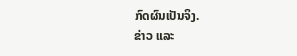ກົດຜົນເປັນຈິງ.
ຂ່າວ ແລະ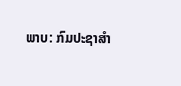ພາບ: ກົມປະຊາສຳ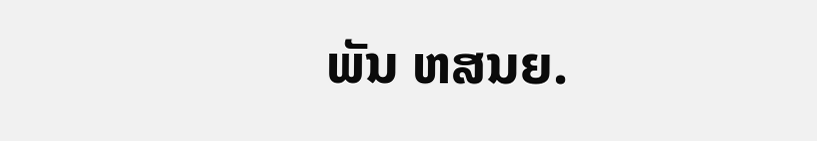ພັນ ຫສນຍ.